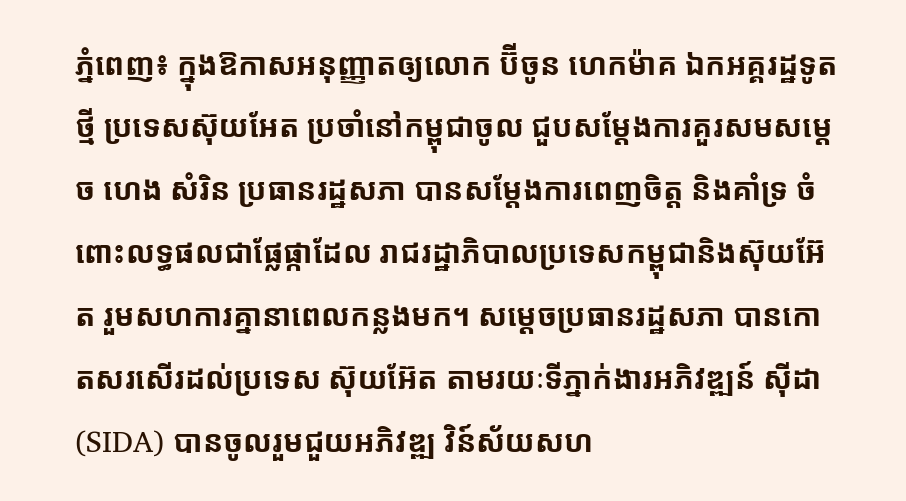ភ្នំពេញ៖ ក្នុងឱកាសអនុញ្ញាតឲ្យលោក ប៊ីចូន ហេកម៉ាគ ឯកអគ្គរដ្ឋទូតថ្មី ប្រទេសស៊ុយអែត ប្រចាំនៅកម្ពុជាចូល ជួបសម្តែងការគួរសមសម្តេច ហេង សំរិន ប្រធានរដ្ឋសភា បានសម្តែងការពេញចិត្ត និងគាំទ្រ ចំពោះលទ្ធផលជាផ្លែផ្កាដែល រាជរដ្ឋាភិបាលប្រទេសកម្ពុជានិងស៊ុយអ៊ែត រួមសហការគ្នានាពេលកន្លងមក។ សម្តេចប្រធានរដ្ឋសភា បានកោតសរសើរដល់ប្រទេស ស៊ុយអ៊ែត តាមរយៈទីភ្នាក់ងារអភិវឌ្ឍន៍ ស៊ីដា (SIDA) បានចូលរួមជួយអភិវឌ្ឍ វិន៍ស័យសហ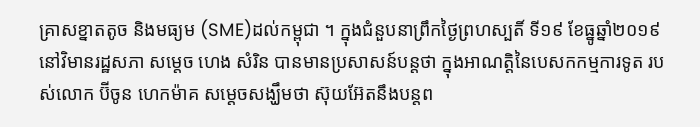គ្រាសខ្នាតតូច និងមធ្យម (SME)ដល់កម្ពុជា ។ ក្នុងជំនួបនាព្រឹកថ្ងៃព្រហស្បតិ៍ ទី១៩ ខែធ្នូឆ្នាំ២០១៩ នៅវិមានរដ្ឋសភា សម្តេច ហេង សំរិន បានមានប្រសាសន៍បន្តថា ក្នុងអាណត្តិនៃបេសកកម្មការទូត របស់លោក ប៊ីចូន ហេកម៉ាគ សម្តេចសង្ឃឹមថា ស៊ុយអ៊ែតនឹងបន្តព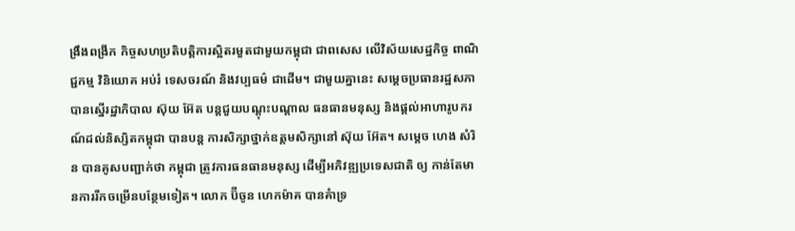ង្រឹងពង្រីក កិច្ចសហប្រតិបត្តិការស្អិតរមួតជាមួយកម្ពុជា ជាពសេស លើវិស័យសេដ្ឋកិច្ច ពាណិជ្ជកម្ម វិនិយោគ អប់រំ ទេសចរណ៍ និងវប្បធម៌ ជាដើម។ ជាមួយគ្នានេះ សម្តេចប្រធានរដ្ឋសភា បានស្នើរដ្ឋាភិបាល ស៊ុយ អ៊ែត បន្តជួយបណ្តុះបណ្តាល ធនធានមនុស្ស និងផ្តល់អាហារូបករណ៍ដល់និស្សិតកម្ពុជា បានបន្ត ការសិក្សាថ្នាក់ឧត្តមសិក្សានៅ ស៊ុយ អ៊ែត។ សម្តេច ហេង សំរិន បានគូសបញ្ជាក់ថា កម្ពុជា ត្រូវការធនធានមនុស្ស ដើម្បីអភិវឌ្ឍប្រទេសជាតិ ឲ្យ កាន់តែមានការរីកចម្រើនបន្ថែមទៀត។ លោក ប៊ីចូន ហេកម៉ាគ បានគំាទ្រ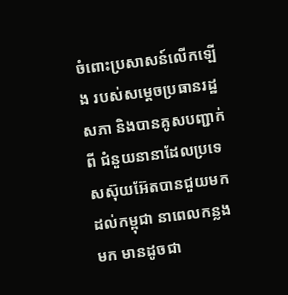ចំពោះប្រសាសន៍លើកឡើង របស់សម្តេចប្រធានរដ្ឋសភា និងបានគូសបញ្ជាក់ពី ជំនួយនានាដែលប្រទេសស៊ុយអ៊ែតបានជួយមកដល់កម្ពុជា នាពេលកន្លងមក មានដូចជា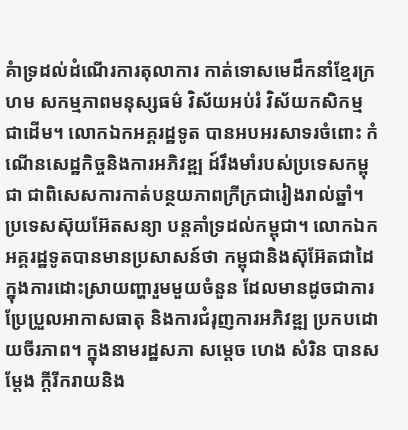គំាទ្រដល់ដំណើរការតុលាការ កាត់ទោសមេដឹកនាំខ្មែរក្រហម សកម្មភាពមនុស្សធម៌ វិស័យអប់រំ វិស័យកសិកម្ម ជាដើម។ លោកឯកអគ្គរដ្ឋទូត បានអបអរសាទរចំពោះ កំណើនសេដ្ឋកិច្ចនិងការអភិវឌ្ឍ ដ៍រឹងមាំរបស់ប្រទេសកម្ពុជា ជាពិសេសការកាត់បន្ថយភាពក្រីក្រជារៀងរាល់ឆ្នាំ។ ប្រទេសស៊ុយអ៊ែតសន្យា បន្តគាំទ្រដល់កម្ពុជា។ លោកឯកអគ្គរដ្ឋទូតបានមានប្រសាសន៍ថា កម្ពុជានិងស៊ុអ៊ែតជាដៃក្នុងការដោះស្រាយញ្ហារួមមួយចំនួន ដែលមានដូចជាការប្រែប្រួលអាកាសធាតុ និងការជំរុញការអភិវឌ្ឍ ប្រកបដោយចីរភាព។ ក្នុងនាមរដ្ឋសភា សម្តេច ហេង សំរិន បានសម្តែង ក្តីរីករាយនិង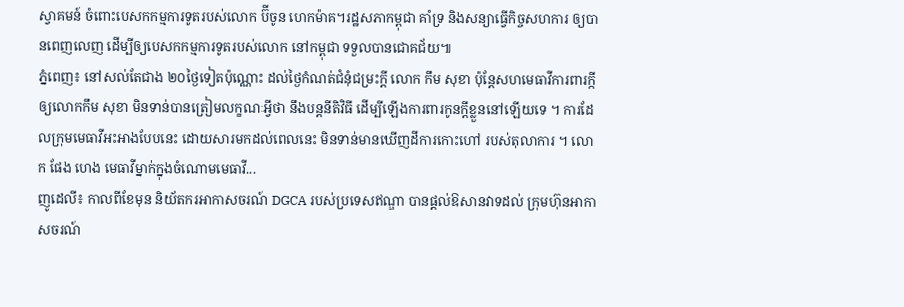ស្វាគមន៍ ចំពោះបេសកកម្មការទូតរបស់លោក ប៊ីចូន ហេកម៉ាគ។រដ្ឋសភាកម្ពុជា គាំទ្រ និងសន្យាធ្វើកិច្ចសហការ ឲ្យបានពេញលេញ ដើម្បីឲ្យបេសកកម្មការទូតរបស់លោក នៅកម្ពុជា ទទួលបានជោគជ័យ៕
ភ្នំពេញ៖ នៅសល់តែជាង ២០ថ្ងៃទៀតប៉ុណ្ណោះ ដល់ថ្ងៃកំណត់ជំនុំជម្រះក្ដី លោក កឹម សុខា ប៉ុន្តែសហមេធាវីការពារក្កីឲ្យលោកកឹម សុខា មិនទាន់បានត្រៀមលក្ខណៈអ្វីថា នឹងបន្តនីតិវិធី ដើម្បីឡើងការពារកូនក្ដីខ្លួននៅឡើយទេ ។ ការដែលក្រុមមេធាវីអះអាងបែបនេះ ដោយសារមកដល់ពេលនេះ មិនទាន់មានឃើញដីការកោះហៅ របស់តុលាការ ។ លោក ផែង ហេង មេធាវីម្នាក់ក្នុងចំណោមមេធាវី...
ញូដេលី៖ កាលពីខែមុន និយ័តករអាកាសចរណ៍ DGCA របស់ប្រទេសឥណ្ឌា បានផ្តល់ឱសានវាទដល់ ក្រុមហ៊ុនអាកាសចរណ៍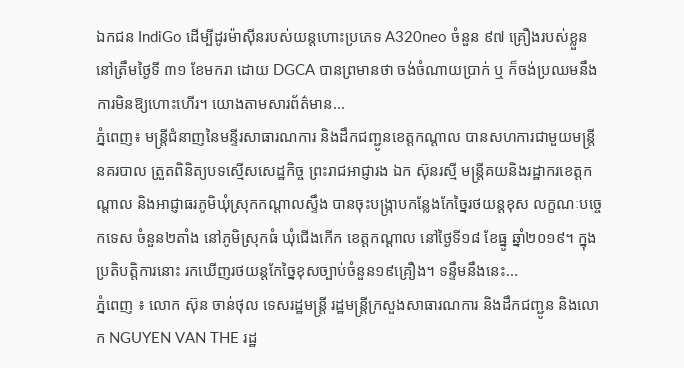ឯកជន IndiGo ដើម្បីដូរម៉ាស៊ីនរបស់យន្ដហោះប្រភេទ A320neo ចំនួន ៩៧ គ្រឿងរបស់ខ្លួននៅត្រឹមថ្ងៃទី ៣១ ខែមករា ដោយ DGCA បានព្រមានថា ចង់ចំណាយប្រាក់ ឬ ក៏ចង់ប្រឈមនឹងការមិនឱ្យហោះហើរ។ យោងតាមសារព័ត៌មាន...
ភ្នំពេញ៖ មន្ត្រីជំនាញនៃមន្ទីរសាធារណការ និងដឹកជញ្ជូនខេត្តកណ្តាល បានសហការជាមួយមន្ត្រីនគរបាល ត្រួតពិនិត្យបទស្មើសសេដ្ឋកិច្ច ព្រះរាជអាជ្ញារង ឯក ស៊ុនរស្មី មន្រ្តីគយនិងរដ្ឋាករខេត្តកណ្តាល និងអាជ្ញាធរភូមិឃុំស្រុកកណ្តាលស្ទឹង បានចុះបង្ក្រាបកន្លែងកែច្នៃរថយន្តខុស លក្ខណៈបច្ចេកទេស ចំនួន២តាំង នៅភូមិស្រុកធំ ឃុំជើងកើក ខេត្តកណ្តាល នៅថ្ងៃទី១៨ ខែធ្នូ ឆ្នាំ២០១៩។ ក្នុងប្រតិបត្តិការនោះ រកឃើញរថយន្តកែច្នៃខុសច្បាប់ចំនួន១៩គ្រឿង។ ទន្ទឹមនឹងនេះ...
ភ្នំពេញ ៖ លោក ស៊ុន ចាន់ថុល ទេសរដ្ឋមន្ត្រី រដ្ឋមន្ត្រីក្រសួងសាធារណការ និងដឹកជញ្ជូន និងលោក NGUYEN VAN THE រដ្ឋ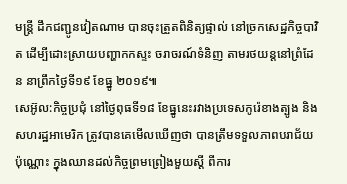មន្ត្រី ដឹកជញ្ជូនវៀតណាម បានចុះត្រួតពិនិត្យផ្ទាល់ នៅច្រកសេដ្ឋកិច្ចបាវិត ដើម្បីដោះស្រាយបញ្ហាកកស្ទះ ចរាចរណ៍ទំនិញ តាមរថយន្តនៅព្រំដែន នាព្រឹកថ្ងៃទី១៩ ខែធ្នូ ២០១៩៕
សេអ៊ូល:កិច្ចប្រជុំ នៅថ្ងៃពុធទី១៨ ខែធ្នូនេះរវាងប្រទេសកូរ៉េខាងត្បូង និងសហរដ្ឋអាមេរិក ត្រូវបានគេមើលឃើញថា បានត្រឹមទទួលភាពបរាជ័យប៉ុណ្ណោះ ក្នុងឈានដល់កិច្ចព្រមព្រៀងមួយស្តី ពីការ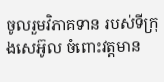ចូលរួមវិភាគទាន របស់ទីក្រុងសេអ៊ូល ចំពោះវត្តមាន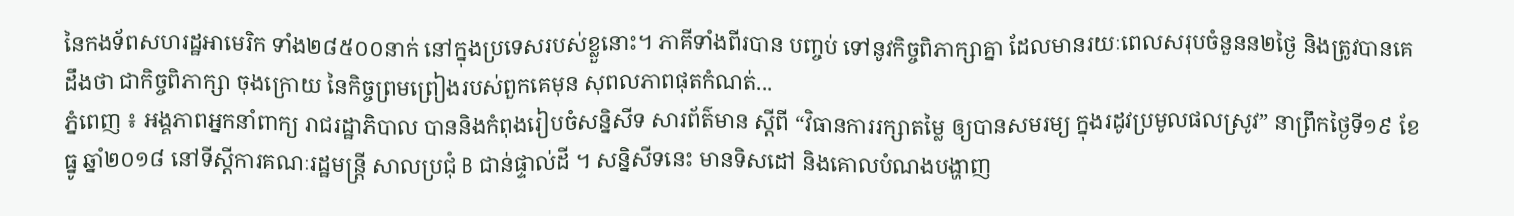នៃកងទ័ពសហរដ្ឋអាមេរិក ទាំង២៨៥០០នាក់ នៅក្នុងប្រទេសរបស់ខ្លួនោះ។ ភាគីទាំងពីរបាន បញ្ចប់ ទៅនូវកិច្ចពិភាក្សាគ្នា ដែលមានរយៈពេលសរុបចំនួនន២ថ្ងៃ និងត្រូវបានគេដឹងថា ជាកិច្ចពិភាក្សា ចុងក្រោយ នៃកិច្ចព្រមព្រៀងរបស់ពួកគេមុន សុពលភាពផុតកំណត់...
ភ្នំពេញ ៖ អង្គភាពអ្នកនាំពាក្យ រាជរដ្ឋាភិបាល បាននិងកំពុងរៀបចំសន្និសីទ សារព័ត៌មាន ស្តីពី “វិធានការរក្សាតម្លៃ ឲ្យបានសមរម្យ ក្នុងរដូវប្រមូលផលស្រូវ” នាព្រឹកថ្ងៃទី១៩ ខែធ្នូ ឆ្នាំ២០១៨ នៅទីស្តីការគណៈរដ្ឋមន្ត្រី សាលប្រជុំ B ជាន់ផ្ទាល់ដី ។ សន្និសីទនេះ មានទិសដៅ និងគោលបំណងបង្ហាញ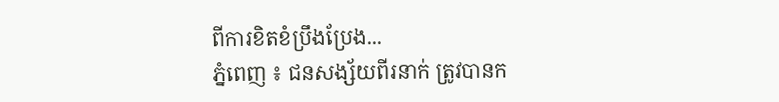ពីការខិតខំប្រឹងប្រែង...
ភ្នំពេញ ៖ ជនសង្ស័យពីរនាក់ ត្រូវបានក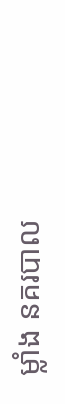ម្លាំង នគរបាល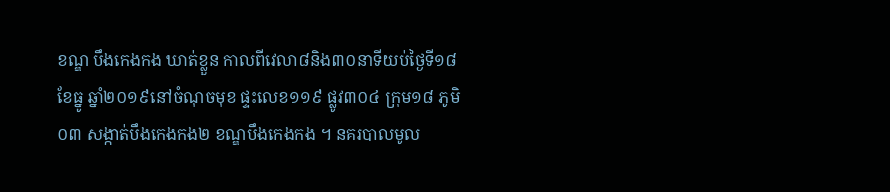ខណ្ឌ បឹងកេងកង ឃាត់ខ្លួន កាលពីវេលា៨និង៣០នាទីយប់ថ្ងៃទី១៨ ខែធ្នូ ឆ្នាំ២០១៩នៅចំណុចមុខ ផ្ទះលេខ១១៩ ផ្លូវ៣០៤ ក្រុម១៨ ភូមិ០៣ សង្កាត់បឹងកេងកង២ ខណ្ឌបឹងកេងកង ។ នគរបាលមូល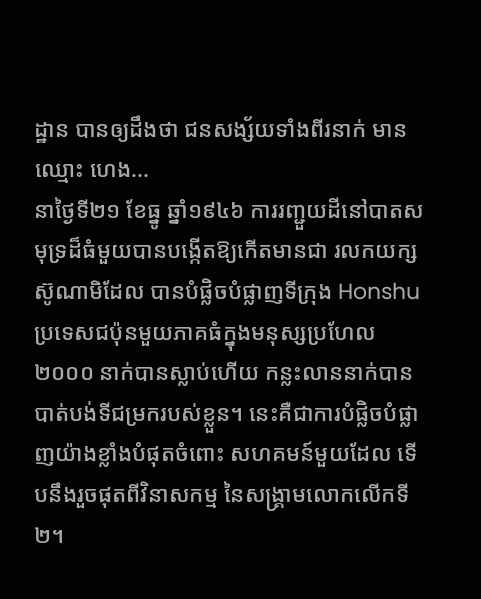ដ្ឋាន បានឲ្យដឹងថា ជនសង្ស័យទាំងពីរនាក់ មានឈ្មោះ ហេង...
នាថ្ងៃទី២១ ខែធ្នូ ឆ្នាំ១៩៤៦ ការរញ្ជួយដីនៅបាតសមុទ្រដ៏ធំមួយបានបង្កើតឱ្យកើតមានជា រលកយក្សស៊ូណាមិដែល បានបំផ្លិចបំផ្លាញទីក្រុង Honshu ប្រទេសជប៉ុនមួយភាគធំក្នុងមនុស្សប្រហែល២០០០ នាក់បានស្លាប់ហើយ កន្លះលាននាក់បាន បាត់បង់ទីជម្រករបស់ខ្លួន។ នេះគឺជាការបំផ្លិចបំផ្លាញយ៉ាងខ្លាំងបំផុតចំពោះ សហគមន៍មួយដែល ទើបនឹងរួចផុតពីវិនាសកម្ម នៃសង្គ្រាមលោកលើកទី ២។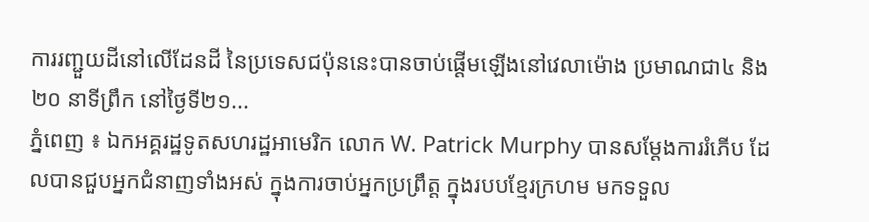ការរញ្ជួយដីនៅលើដែនដី នៃប្រទេសជប៉ុននេះបានចាប់ផ្តើមឡើងនៅវេលាម៉ោង ប្រមាណជា៤ និង២០ នាទីព្រឹក នៅថ្ងៃទី២១...
ភ្នំពេញ ៖ ឯកអគ្គរដ្ឋទូតសហរដ្ឋអាមេរិក លោក W. Patrick Murphy បានសម្តែងការរំភើប ដែលបានជួបអ្នកជំនាញទាំងអស់ ក្នុងការចាប់អ្នកប្រព្រឹត្ត ក្នុងរបបខ្មែរក្រហម មកទទួល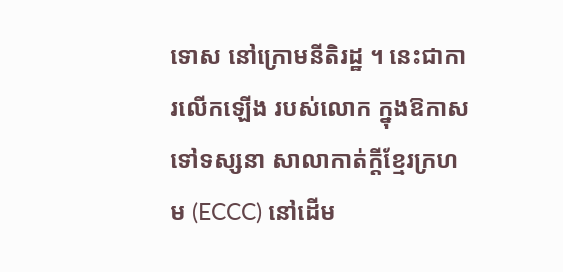ទោស នៅក្រោមនីតិរដ្ឋ ។ នេះជាការលើកឡើង របស់លោក ក្នុងឱកាសទៅទស្សនា សាលាកាត់ក្តីខ្មែរក្រហម (ECCC) នៅដើម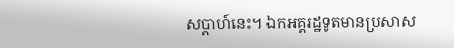សប្តាហ៍នេះ។ ឯកអគ្គរដ្ឋទូតមានប្រសាស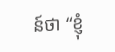ន៍ថា “ខ្ញុំ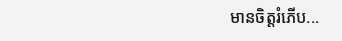មានចិត្តរំភើប...